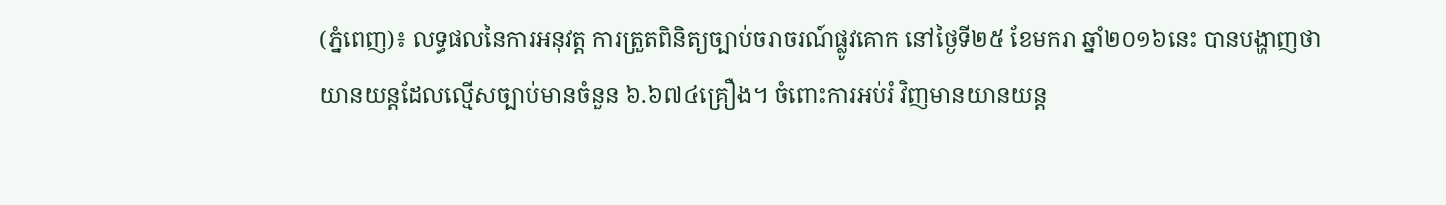(ភ្នំពេញ)៖ លទ្ធផលនៃការអនុវត្ត ការត្រួតពិនិត្យច្បាប់ចរាចរណ៍ផ្លូវគោក នៅថ្ងៃទី២៥ ខែមករា ឆ្នាំ២០១៦នេះ បានបង្ហាញថា យានយន្តដែលល្មើសច្បាប់មានចំនួន ៦.៦៧៤គ្រឿង។ ចំពោះការអប់រំ វិញមានយានយន្ត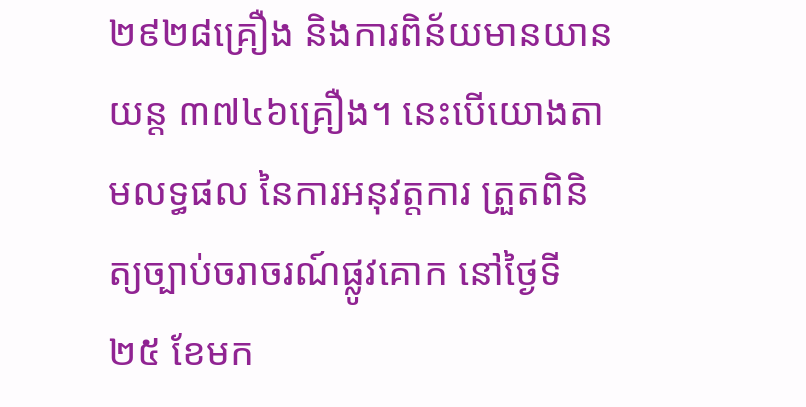២៩២៨គ្រឿង និងការពិន័យមានយានយន្ត ៣៧៤៦គ្រឿង។ នេះបើយោងតាមលទ្ធផល នៃការអនុវត្តការ ត្រួតពិនិត្យច្បាប់ចរាចរណ៍ផ្លូវគោក នៅថ្ងៃទី២៥ ខែមក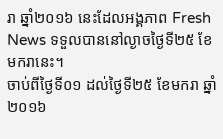រា ឆ្នាំ២០១៦ នេះដែលអង្គភាព Fresh News ទទួលបាននៅល្ងាចថ្ងៃទី២៥ ខែមករានេះ។
ចាប់ពីថ្ងៃទី០១ ដល់ថ្ងៃទី២៥ ខែមករា ឆ្នាំ២០១៦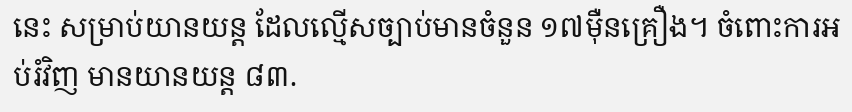នេះ សម្រាប់យានយន្ត ដែលល្មើសច្បាប់មានចំនួន ១៧ម៉ឺនគ្រឿង។ ចំពោះការអប់រំវិញ មានយានយន្ត ៨៣.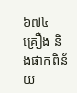៦៧៤គ្រឿង និងផាកពិន័យ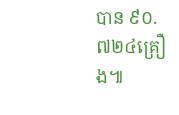បាន ៩០.៧២៤គ្រឿង៕